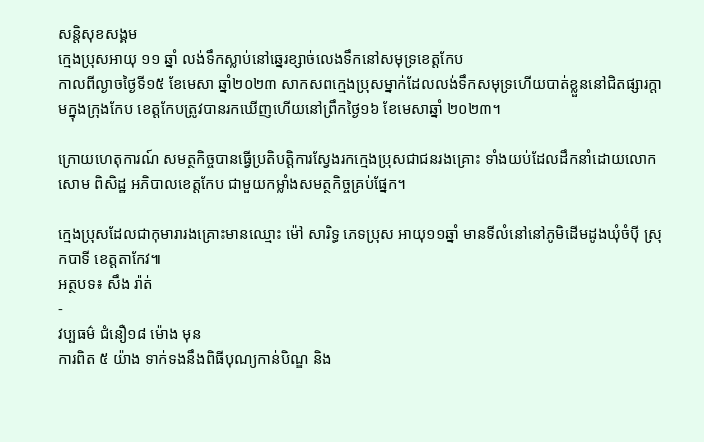សន្តិសុខសង្គម
ក្មេងប្រុសអាយុ ១១ ឆ្នាំ លង់ទឹកស្លាប់នៅឆ្នេរខ្សាច់លេងទឹកនៅសមុទ្រខេត្តកែប
កាលពីល្ងាចថ្ងៃទី១៥ ខែមេសា ឆ្នាំ២០២៣ សាកសពក្មេងប្រុសម្នាក់ដែលលង់ទឹកសមុទ្រហើយបាត់ខ្លួននៅជិតផ្សារក្តាមក្នុងក្រុងកែប ខេត្តកែបត្រូវបានរកឃើញហើយនៅព្រឹកថ្ងៃ១៦ ខែមេសាឆ្នាំ ២០២៣។

ក្រោយហេតុការណ៍ សមត្ថកិច្ចបានធ្វើប្រតិបត្តិការស្វែងរកក្មេងប្រុសជាជនរងគ្រោះ ទាំងយប់ដែលដឹកនាំដោយលោកសោម ពិសិដ្ឋ អភិបាលខេត្តកែប ជាមួយកម្លាំងសមត្ថកិច្ចគ្រប់ផ្នែក។

ក្មេងប្រុសដែលជាកុមារារងគ្រោះមានឈ្មោះ ម៉ៅ សារិទ្ធ ភេទប្រុស អាយុ១១ឆ្នាំ មានទីលំនៅនៅភូមិដើមដូងឃុំចំបុី ស្រុកបាទី ខេត្តតាកែវ៕
អត្ថបទ៖ សឹង រ៉ាត់
-
វប្បធម៌ ជំនឿ១៨ ម៉ោង មុន
ការពិត ៥ យ៉ាង ទាក់ទងនឹងពិធីបុណ្យកាន់បិណ្ឌ និង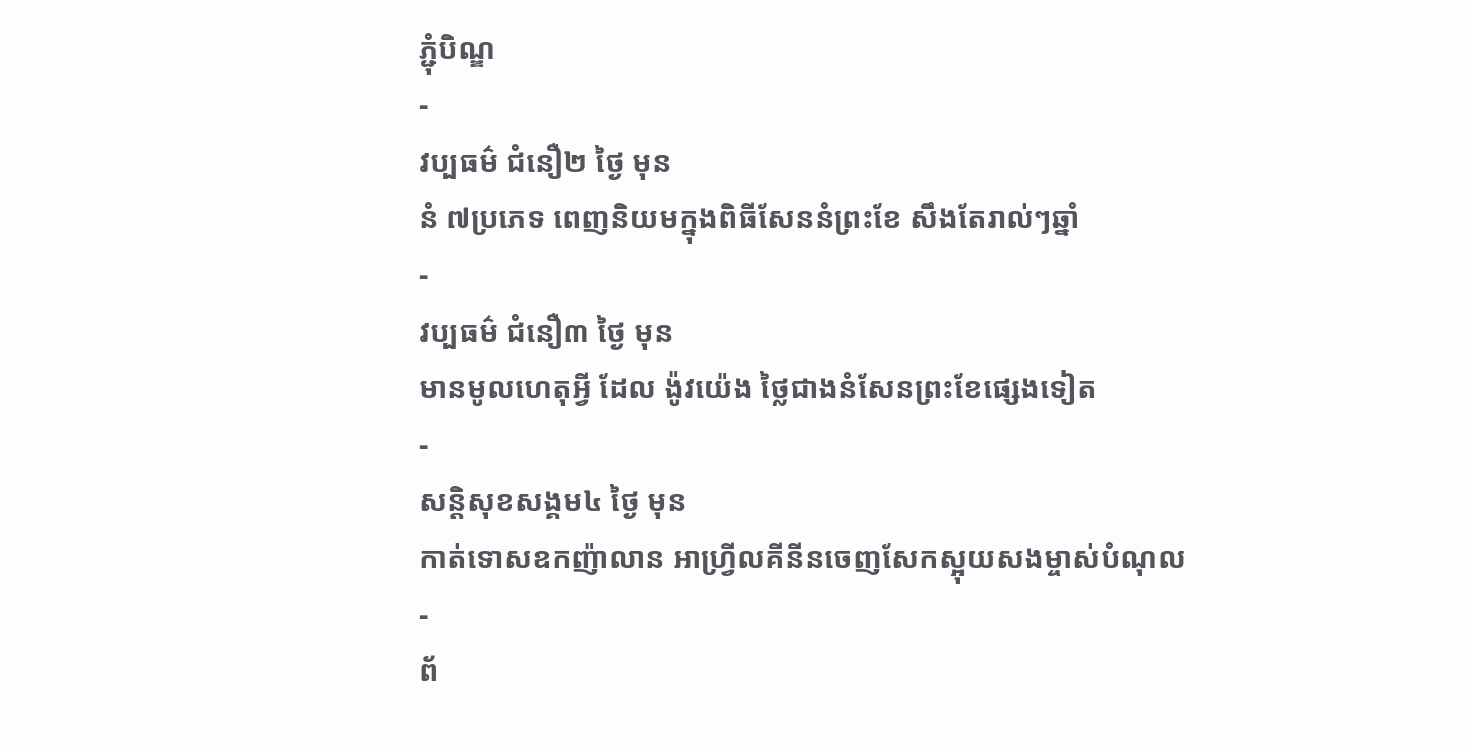ភ្ជុំបិណ្ឌ
-
វប្បធម៌ ជំនឿ២ ថ្ងៃ មុន
នំ ៧ប្រភេទ ពេញនិយមក្នុងពិធីសែននំព្រះខែ សឹងតែរាល់ៗឆ្នាំ
-
វប្បធម៌ ជំនឿ៣ ថ្ងៃ មុន
មានមូលហេតុអ្វី ដែល ង៉ូវយ៉េង ថ្លៃជាងនំសែនព្រះខែផ្សេងទៀត
-
សន្តិសុខសង្គម៤ ថ្ងៃ មុន
កាត់ទោសឧកញ៉ាលាន អាហ្វ្រីលគីនីនចេញសែកស្អុយសងម្ចាស់បំណុល
-
ព័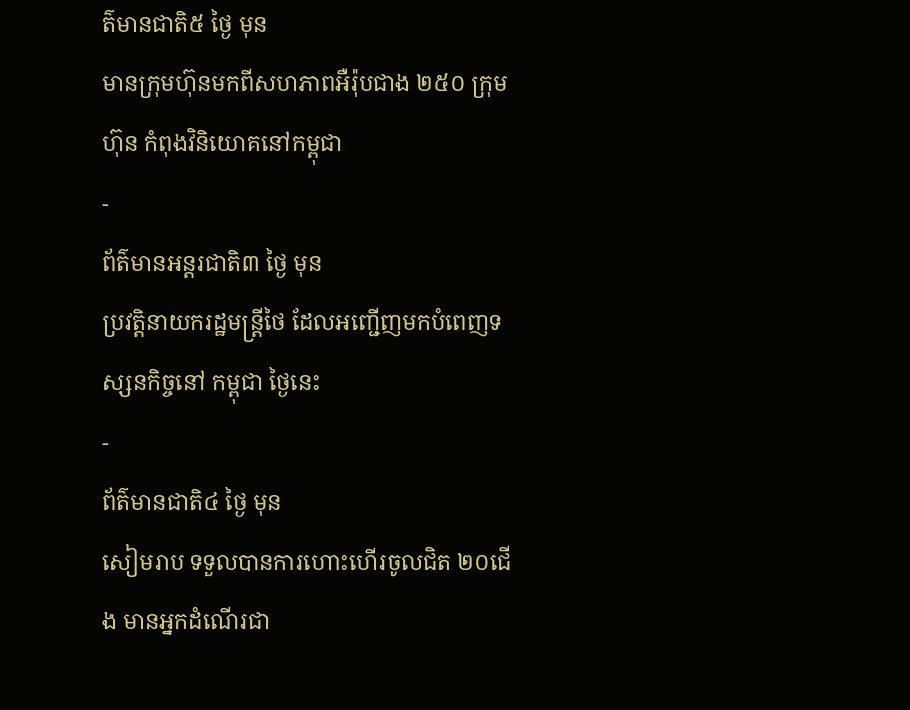ត៌មានជាតិ៥ ថ្ងៃ មុន
មានក្រុមហ៊ុនមកពីសហភាពអឺរ៉ុបជាង ២៥០ ក្រុមហ៊ុន កំពុងវិនិយោគនៅកម្ពុជា
-
ព័ត៌មានអន្ដរជាតិ៣ ថ្ងៃ មុន
ប្រវត្តិនាយករដ្ឋមន្ត្រីថៃ ដែលអញ្ជើញមកបំពេញទស្សនកិច្ចនៅ កម្ពុជា ថ្ងៃនេះ
-
ព័ត៌មានជាតិ៤ ថ្ងៃ មុន
សៀមរាប ទទួលបានការហោះហើរចូលជិត ២០ជើង មានអ្នកដំណើរជា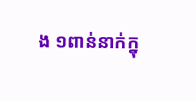ង ១ពាន់នាក់ក្នុ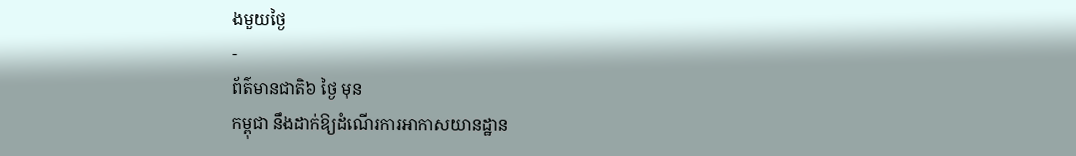ងមួយថ្ងៃ
-
ព័ត៌មានជាតិ៦ ថ្ងៃ មុន
កម្ពុជា នឹងដាក់ឱ្យដំណើរការអាកាសយានដ្ឋាន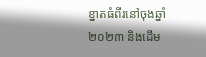ខ្នាតធំពីរនៅចុងឆ្នាំ ២០២៣ និងដើម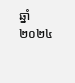ឆ្នាំ ២០២៤